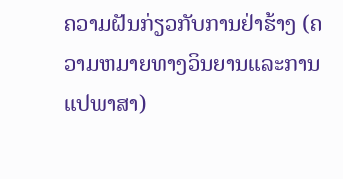ຄວາມຝັນກ່ຽວກັບການຢ່າຮ້າງ (ຄວາມຫມາຍທາງວິນຍານແລະການແປພາສາ)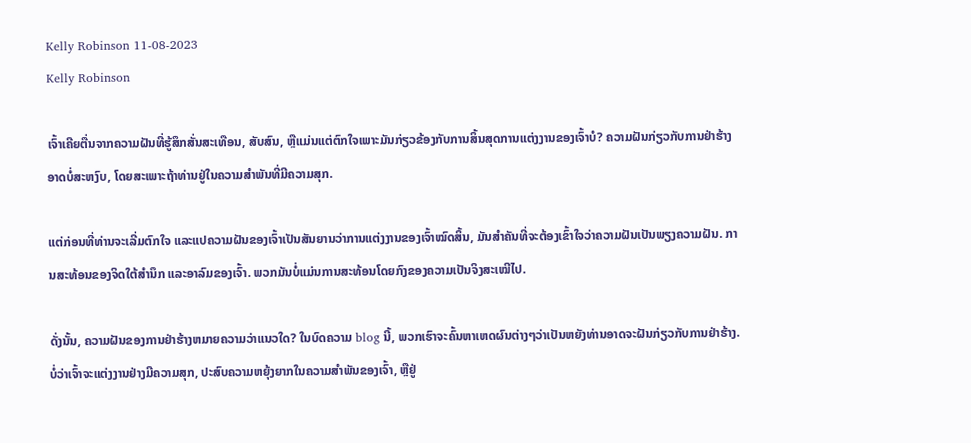Kelly Robinson 11-08-2023
Kelly Robinson

ເຈົ້າເຄີຍຕື່ນຈາກຄວາມຝັນທີ່ຮູ້ສຶກສັ່ນສະເທືອນ, ສັບສົນ, ຫຼືແມ່ນແຕ່ຕົກໃຈເພາະມັນກ່ຽວຂ້ອງກັບການສິ້ນສຸດການແຕ່ງງານຂອງເຈົ້າບໍ? ຄວາມຝັນກ່ຽວກັບການຢ່າຮ້າງອາດບໍ່ສະຫງົບ, ໂດຍສະເພາະຖ້າທ່ານຢູ່ໃນຄວາມສຳພັນທີ່ມີຄວາມສຸກ.

ແຕ່ກ່ອນທີ່ທ່ານຈະເລີ່ມຕົກໃຈ ແລະແປຄວາມຝັນຂອງເຈົ້າເປັນສັນຍານວ່າການແຕ່ງງານຂອງເຈົ້າໝົດສິ້ນ, ມັນສຳຄັນທີ່ຈະຕ້ອງເຂົ້າໃຈວ່າຄວາມຝັນເປັນພຽງຄວາມຝັນ. ການສະທ້ອນຂອງຈິດໃຕ້ສຳນຶກ ແລະອາລົມຂອງເຈົ້າ. ພວກມັນບໍ່ແມ່ນການສະທ້ອນໂດຍກົງຂອງຄວາມເປັນຈິງສະເໝີໄປ.

ດັ່ງນັ້ນ, ຄວາມຝັນຂອງການຢ່າຮ້າງຫມາຍຄວາມວ່າແນວໃດ? ໃນບົດຄວາມ blog ນີ້, ພວກເຮົາຈະຄົ້ນຫາເຫດຜົນຕ່າງໆວ່າເປັນຫຍັງທ່ານອາດຈະຝັນກ່ຽວກັບການຢ່າຮ້າງ. ບໍ່ວ່າເຈົ້າຈະແຕ່ງງານຢ່າງມີຄວາມສຸກ, ປະສົບຄວາມຫຍຸ້ງຍາກໃນຄວາມສຳພັນຂອງເຈົ້າ, ຫຼືຢູ່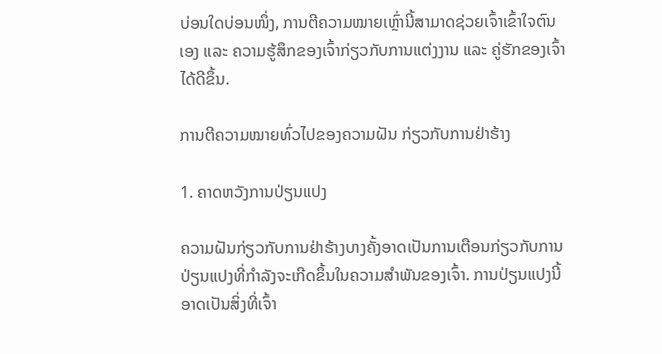ບ່ອນໃດບ່ອນໜຶ່ງ, ການຕີຄວາມໝາຍເຫຼົ່ານີ້ສາມາດຊ່ວຍເຈົ້າເຂົ້າໃຈຕົນເອງ ແລະ ຄວາມຮູ້ສຶກຂອງເຈົ້າກ່ຽວກັບການແຕ່ງງານ ແລະ ຄູ່ຮັກຂອງເຈົ້າໄດ້ດີຂຶ້ນ.

ການຕີຄວາມໝາຍທົ່ວໄປຂອງຄວາມຝັນ ກ່ຽວກັບການຢ່າຮ້າງ

1. ຄາດຫວັງການປ່ຽນແປງ

ຄວາມຝັນກ່ຽວກັບການຢ່າຮ້າງບາງຄັ້ງອາດເປັນການເຕືອນກ່ຽວກັບການປ່ຽນແປງທີ່ກຳລັງຈະເກີດຂຶ້ນໃນຄວາມສຳພັນຂອງເຈົ້າ. ການປ່ຽນແປງນີ້ອາດເປັນສິ່ງທີ່ເຈົ້າ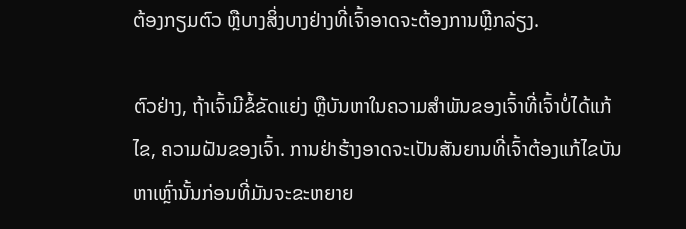ຕ້ອງກຽມຕົວ ຫຼືບາງສິ່ງບາງຢ່າງທີ່ເຈົ້າອາດຈະຕ້ອງການຫຼີກລ່ຽງ.

ຕົວຢ່າງ, ຖ້າເຈົ້າມີຂໍ້ຂັດແຍ່ງ ຫຼືບັນຫາໃນຄວາມສຳພັນຂອງເຈົ້າທີ່ເຈົ້າບໍ່ໄດ້ແກ້ໄຂ, ຄວາມຝັນຂອງເຈົ້າ. ການຢ່າຮ້າງອາດຈະເປັນສັນຍານທີ່ເຈົ້າຕ້ອງແກ້ໄຂບັນຫາເຫຼົ່ານັ້ນກ່ອນທີ່ມັນຈະຂະຫຍາຍ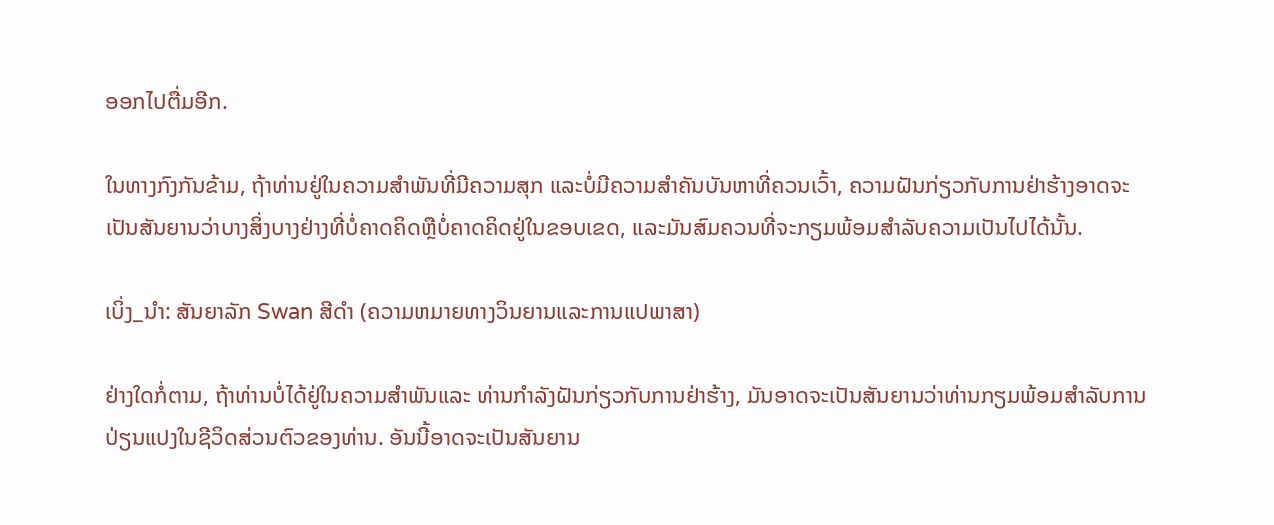ອອກໄປຕື່ມອີກ.

ໃນທາງກົງກັນຂ້າມ, ຖ້າທ່ານຢູ່ໃນຄວາມສຳພັນທີ່ມີຄວາມສຸກ ແລະບໍ່ມີຄວາມສຳຄັນບັນຫາທີ່ຄວນເວົ້າ, ຄວາມຝັນກ່ຽວກັບການຢ່າຮ້າງອາດຈະເປັນສັນຍານວ່າບາງສິ່ງບາງຢ່າງທີ່ບໍ່ຄາດຄິດຫຼືບໍ່ຄາດຄິດຢູ່ໃນຂອບເຂດ, ແລະມັນສົມຄວນທີ່ຈະກຽມພ້ອມສໍາລັບຄວາມເປັນໄປໄດ້ນັ້ນ.

ເບິ່ງ_ນຳ: ສັນຍາລັກ Swan ສີດໍາ (ຄວາມຫມາຍທາງວິນຍານແລະການແປພາສາ)

ຢ່າງໃດກໍ່ຕາມ, ຖ້າທ່ານບໍ່ໄດ້ຢູ່ໃນຄວາມສໍາພັນແລະ ທ່ານກໍາລັງຝັນກ່ຽວກັບການຢ່າຮ້າງ, ມັນອາດຈະເປັນສັນຍານວ່າທ່ານກຽມພ້ອມສໍາລັບການປ່ຽນແປງໃນຊີວິດສ່ວນຕົວຂອງທ່ານ. ອັນນີ້ອາດຈະເປັນສັນຍານ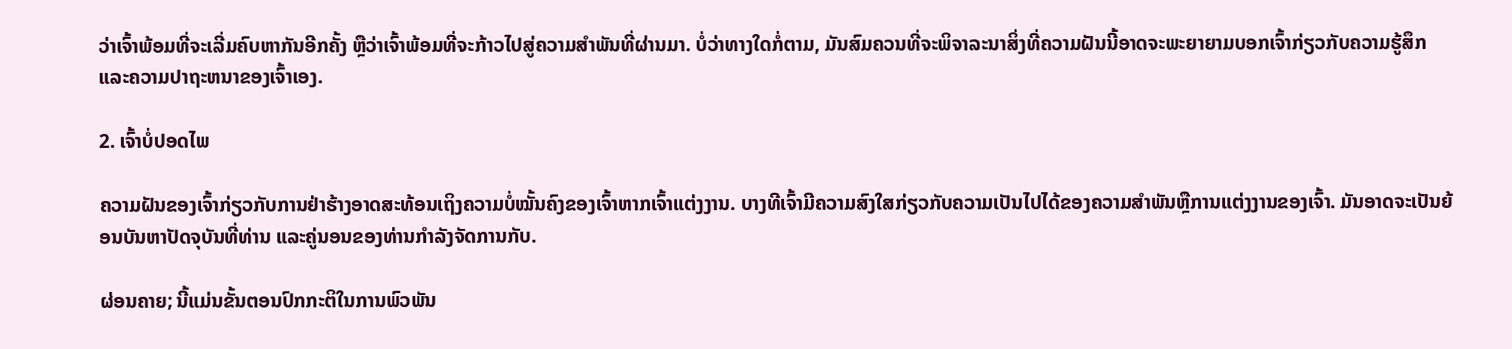ວ່າເຈົ້າພ້ອມທີ່ຈະເລີ່ມຄົບຫາກັນອີກຄັ້ງ ຫຼືວ່າເຈົ້າພ້ອມທີ່ຈະກ້າວໄປສູ່ຄວາມສຳພັນທີ່ຜ່ານມາ. ບໍ່ວ່າທາງໃດກໍ່ຕາມ, ມັນສົມຄວນທີ່ຈະພິຈາລະນາສິ່ງທີ່ຄວາມຝັນນີ້ອາດຈະພະຍາຍາມບອກເຈົ້າກ່ຽວກັບຄວາມຮູ້ສຶກ ແລະຄວາມປາຖະຫນາຂອງເຈົ້າເອງ.

2. ເຈົ້າບໍ່ປອດໄພ

ຄວາມຝັນຂອງເຈົ້າກ່ຽວກັບການຢ່າຮ້າງອາດສະທ້ອນເຖິງຄວາມບໍ່ໝັ້ນຄົງຂອງເຈົ້າຫາກເຈົ້າແຕ່ງງານ. ບາງທີເຈົ້າມີຄວາມສົງໃສກ່ຽວກັບຄວາມເປັນໄປໄດ້ຂອງຄວາມສໍາພັນຫຼືການແຕ່ງງານຂອງເຈົ້າ. ມັນອາດຈະເປັນຍ້ອນບັນຫາປັດຈຸບັນທີ່ທ່ານ ແລະຄູ່ນອນຂອງທ່ານກຳລັງຈັດການກັບ.

ຜ່ອນຄາຍ; ນີ້ແມ່ນຂັ້ນຕອນປົກກະຕິໃນການພົວພັນ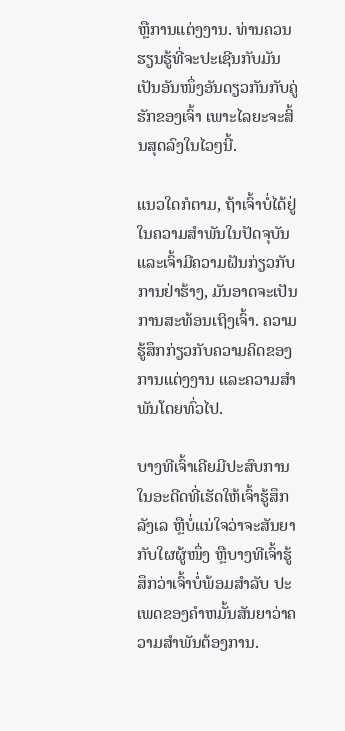ຫຼືການແຕ່ງງານ. ທ່ານຄວນຮຽນຮູ້ທີ່ຈະປະເຊີນກັບມັນເປັນອັນໜຶ່ງອັນດຽວກັນກັບຄູ່ຮັກຂອງເຈົ້າ ເພາະໄລຍະຈະສິ້ນສຸດລົງໃນໄວໆນີ້.

ແນວໃດກໍຕາມ, ຖ້າເຈົ້າບໍ່ໄດ້ຢູ່ໃນຄວາມສຳພັນໃນປັດຈຸບັນ ແລະເຈົ້າມີຄວາມຝັນກ່ຽວກັບການຢ່າຮ້າງ, ມັນອາດຈະເປັນການສະທ້ອນເຖິງເຈົ້າ. ຄວາມຮູ້ສຶກກ່ຽວກັບຄວາມຄິດຂອງການແຕ່ງງານ ແລະຄວາມສໍາພັນໂດຍທົ່ວໄປ.

ບາງທີເຈົ້າເຄີຍມີປະສົບການໃນອະດີດທີ່ເຮັດໃຫ້ເຈົ້າຮູ້ສຶກລັງເລ ຫຼືບໍ່ແນ່ໃຈວ່າຈະສັນຍາກັບໃຜຜູ້ໜຶ່ງ ຫຼືບາງທີເຈົ້າຮູ້ສຶກວ່າເຈົ້າບໍ່ພ້ອມສຳລັບ ປະເພດຂອງຄໍາຫມັ້ນສັນຍາວ່າຄວາມສໍາພັນຕ້ອງການ.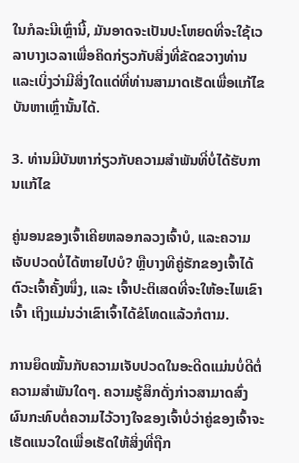ໃນກໍລະນີເຫຼົ່ານີ້, ມັນອາດຈະເປັນປະໂຫຍດທີ່ຈະໃຊ້ເວລາບາງເວລາເພື່ອຄິດກ່ຽວກັບສິ່ງທີ່ຂັດຂວາງທ່ານ ແລະເບິ່ງວ່າມີສິ່ງໃດແດ່ທີ່ທ່ານສາມາດເຮັດເພື່ອແກ້ໄຂບັນຫາເຫຼົ່ານັ້ນໄດ້.

3. ທ່ານມີບັນຫາກ່ຽວກັບຄວາມສໍາພັນທີ່ບໍ່ໄດ້ຮັບການແກ້ໄຂ

ຄູ່ນອນຂອງເຈົ້າເຄີຍຫລອກລວງເຈົ້າບໍ, ແລະຄວາມເຈັບປວດບໍ່ໄດ້ຫາຍໄປບໍ? ຫຼືບາງທີຄູ່ຮັກຂອງເຈົ້າໄດ້ຕົວະເຈົ້າຄັ້ງໜຶ່ງ, ແລະ ເຈົ້າປະຕິເສດທີ່ຈະໃຫ້ອະໄພເຂົາເຈົ້າ ເຖິງແມ່ນວ່າເຂົາເຈົ້າໄດ້ຂໍໂທດແລ້ວກໍຕາມ.

ການຍຶດໝັ້ນກັບຄວາມເຈັບປວດໃນອະດີດແມ່ນບໍ່ດີຕໍ່ຄວາມສຳພັນໃດໆ. ຄວາມຮູ້ສຶກດັ່ງກ່າວສາມາດສົ່ງຜົນກະທົບຕໍ່ຄວາມໄວ້ວາງໃຈຂອງເຈົ້າບໍ່ວ່າຄູ່ຂອງເຈົ້າຈະເຮັດແນວໃດເພື່ອເຮັດໃຫ້ສິ່ງທີ່ຖືກ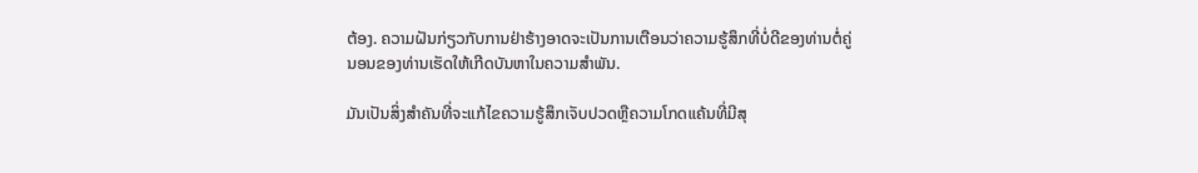ຕ້ອງ. ຄວາມຝັນກ່ຽວກັບການຢ່າຮ້າງອາດຈະເປັນການເຕືອນວ່າຄວາມຮູ້ສຶກທີ່ບໍ່ດີຂອງທ່ານຕໍ່ຄູ່ນອນຂອງທ່ານເຮັດໃຫ້ເກີດບັນຫາໃນຄວາມສໍາພັນ.

ມັນເປັນສິ່ງສໍາຄັນທີ່ຈະແກ້ໄຂຄວາມຮູ້ສຶກເຈັບປວດຫຼືຄວາມໂກດແຄ້ນທີ່ມີສຸ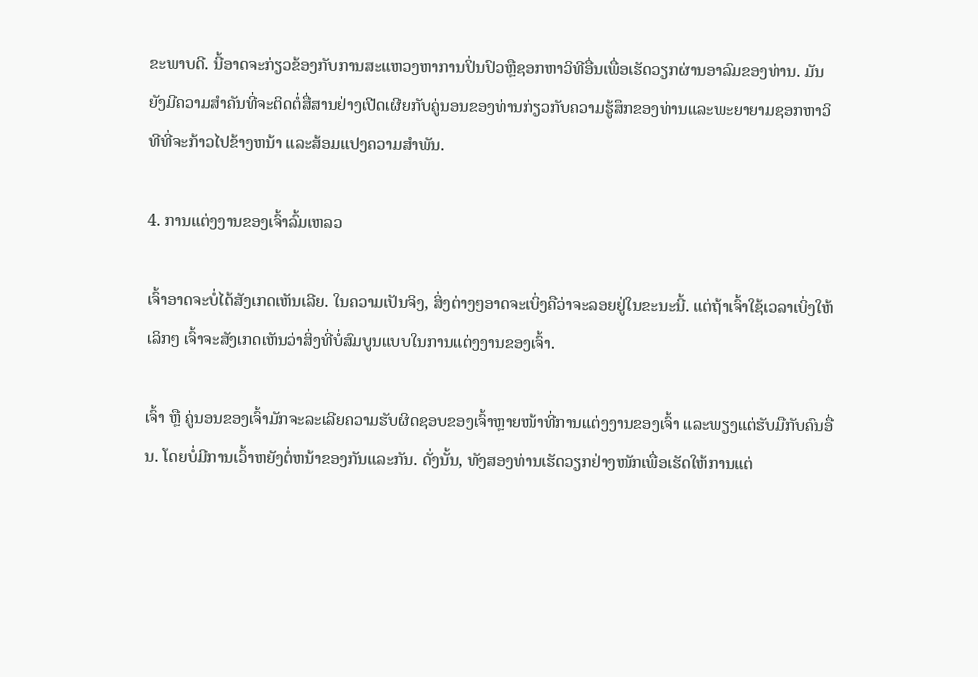ຂະພາບດີ. ນີ້ອາດຈະກ່ຽວຂ້ອງກັບການສະແຫວງຫາການປິ່ນປົວຫຼືຊອກຫາວິທີອື່ນເພື່ອເຮັດວຽກຜ່ານອາລົມຂອງທ່ານ. ມັນຍັງມີຄວາມສໍາຄັນທີ່ຈະຕິດຕໍ່ສື່ສານຢ່າງເປີດເຜີຍກັບຄູ່ນອນຂອງທ່ານກ່ຽວກັບຄວາມຮູ້ສຶກຂອງທ່ານແລະພະຍາຍາມຊອກຫາວິທີທີ່ຈະກ້າວໄປຂ້າງຫນ້າ ແລະສ້ອມແປງຄວາມສໍາພັນ.

4. ການແຕ່ງງານຂອງເຈົ້າລົ້ມເຫລວ

ເຈົ້າອາດຈະບໍ່ໄດ້ສັງເກດເຫັນເລີຍ. ໃນຄວາມເປັນຈິງ, ສິ່ງຕ່າງໆອາດຈະເບິ່ງຄືວ່າຈະລອຍຢູ່ໃນຂະນະນີ້. ແຕ່ຖ້າເຈົ້າໃຊ້ເວລາເບິ່ງໃຫ້ເລິກໆ ເຈົ້າຈະສັງເກດເຫັນວ່າສິ່ງທີ່ບໍ່ສົມບູນແບບໃນການແຕ່ງງານຂອງເຈົ້າ.

ເຈົ້າ ຫຼື ຄູ່ນອນຂອງເຈົ້າມັກຈະລະເລີຍຄວາມຮັບຜິດຊອບຂອງເຈົ້າຫຼາຍໜ້າທີ່ການແຕ່ງງານຂອງເຈົ້າ ແລະພຽງແຕ່ຮັບມືກັບຄົນອື່ນ. ໂດຍບໍ່ມີການເວົ້າຫຍັງຕໍ່ຫນ້າຂອງກັນແລະກັນ. ດັ່ງນັ້ນ, ທັງສອງທ່ານເຮັດວຽກຢ່າງໜັກເພື່ອເຮັດໃຫ້ການແຕ່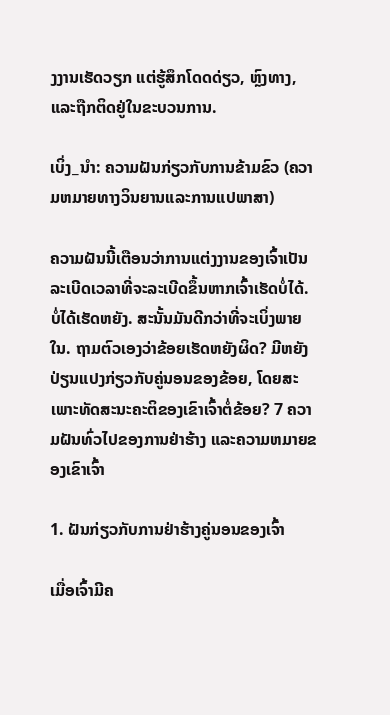ງງານເຮັດວຽກ ແຕ່ຮູ້ສຶກໂດດດ່ຽວ, ຫຼົງທາງ, ແລະຖືກຕິດຢູ່ໃນຂະບວນການ.

ເບິ່ງ_ນຳ: ຄວາມຝັນກ່ຽວກັບການຂ້າມຂົວ (ຄວາມຫມາຍທາງວິນຍານແລະການແປພາສາ)

ຄວາມຝັນນີ້ເຕືອນວ່າການແຕ່ງງານຂອງເຈົ້າເປັນລະເບີດເວລາທີ່ຈະລະເບີດຂຶ້ນຫາກເຈົ້າເຮັດບໍ່ໄດ້. ບໍ່ໄດ້ເຮັດຫຍັງ. ສະນັ້ນມັນດີກວ່າທີ່ຈະເບິ່ງພາຍໃນ. ຖາມຕົວເອງວ່າຂ້ອຍເຮັດຫຍັງຜິດ? ມີຫຍັງປ່ຽນແປງກ່ຽວກັບຄູ່ນອນຂອງຂ້ອຍ, ໂດຍສະເພາະທັດສະນະຄະຕິຂອງເຂົາເຈົ້າຕໍ່ຂ້ອຍ? 7 ຄວາມຝັນທົ່ວໄປຂອງການຢ່າຮ້າງ ແລະຄວາມຫມາຍຂອງເຂົາເຈົ້າ

1. ຝັນກ່ຽວກັບການຢ່າຮ້າງຄູ່ນອນຂອງເຈົ້າ

ເມື່ອເຈົ້າມີຄ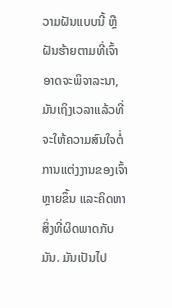ວາມຝັນແບບນີ້ ຫຼືຝັນຮ້າຍຕາມທີ່ເຈົ້າອາດຈະພິຈາລະນາ, ມັນເຖິງເວລາແລ້ວທີ່ຈະໃຫ້ຄວາມສົນໃຈຕໍ່ການແຕ່ງງານຂອງເຈົ້າຫຼາຍຂຶ້ນ ແລະຄິດຫາສິ່ງທີ່ຜິດພາດກັບມັນ. ມັນເປັນໄປ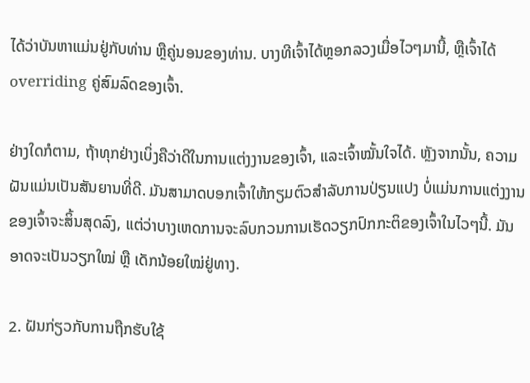ໄດ້ວ່າບັນຫາແມ່ນຢູ່ກັບທ່ານ ຫຼືຄູ່ນອນຂອງທ່ານ. ບາງທີເຈົ້າໄດ້ຫຼອກລວງເມື່ອໄວໆມານີ້, ຫຼືເຈົ້າໄດ້ overriding ຄູ່ສົມລົດຂອງເຈົ້າ.

ຢ່າງໃດກໍຕາມ, ຖ້າທຸກຢ່າງເບິ່ງຄືວ່າດີໃນການແຕ່ງງານຂອງເຈົ້າ, ແລະເຈົ້າໝັ້ນໃຈໄດ້. ຫຼັງຈາກນັ້ນ, ຄວາມຝັນແມ່ນເປັນສັນຍານທີ່ດີ. ມັນສາມາດບອກເຈົ້າໃຫ້ກຽມຕົວສຳລັບການປ່ຽນແປງ ບໍ່ແມ່ນການແຕ່ງງານຂອງເຈົ້າຈະສິ້ນສຸດລົງ, ແຕ່ວ່າບາງເຫດການຈະລົບກວນການເຮັດວຽກປົກກະຕິຂອງເຈົ້າໃນໄວໆນີ້. ມັນອາດຈະເປັນວຽກໃໝ່ ຫຼື ເດັກນ້ອຍໃໝ່ຢູ່ທາງ.

2. ຝັນກ່ຽວກັບການຖືກຮັບໃຊ້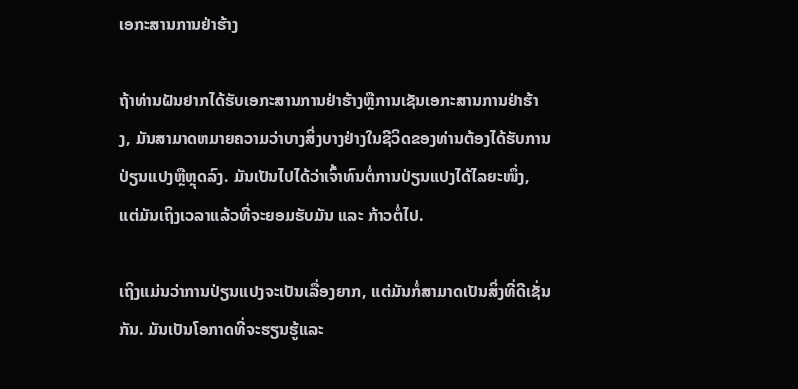ເອກະສານການຢ່າຮ້າງ

ຖ້າທ່ານຝັນຢາກໄດ້ຮັບເອກະສານການຢ່າຮ້າງຫຼືການເຊັນເອກະສານການຢ່າຮ້າງ, ມັນສາມາດຫມາຍຄວາມວ່າບາງສິ່ງບາງຢ່າງໃນຊີວິດຂອງທ່ານຕ້ອງໄດ້ຮັບການປ່ຽນແປງຫຼືຫຼຸດລົງ. ມັນເປັນໄປໄດ້ວ່າເຈົ້າທົນຕໍ່ການປ່ຽນແປງໄດ້ໄລຍະໜຶ່ງ, ແຕ່ມັນເຖິງເວລາແລ້ວທີ່ຈະຍອມຮັບມັນ ແລະ ກ້າວຕໍ່ໄປ.

ເຖິງແມ່ນວ່າການປ່ຽນແປງຈະເປັນເລື່ອງຍາກ, ແຕ່ມັນກໍ່ສາມາດເປັນສິ່ງທີ່ດີເຊັ່ນກັນ. ມັນເປັນໂອກາດທີ່ຈະຮຽນຮູ້ແລະ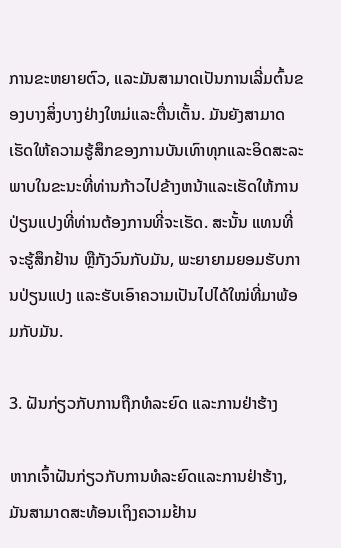ການຂະຫຍາຍຕົວ, ແລະມັນສາມາດເປັນການເລີ່ມຕົ້ນຂອງບາງສິ່ງບາງຢ່າງໃຫມ່ແລະຕື່ນເຕັ້ນ. ມັນຍັງສາມາດເຮັດໃຫ້ຄວາມຮູ້ສຶກຂອງການບັນເທົາທຸກແລະອິດສະລະພາບໃນຂະນະທີ່ທ່ານກ້າວໄປຂ້າງຫນ້າແລະເຮັດໃຫ້ການປ່ຽນແປງທີ່ທ່ານຕ້ອງການທີ່ຈະເຮັດ. ສະນັ້ນ ແທນທີ່ຈະຮູ້ສຶກຢ້ານ ຫຼືກັງວົນກັບມັນ, ພະຍາຍາມຍອມຮັບການປ່ຽນແປງ ແລະຮັບເອົາຄວາມເປັນໄປໄດ້ໃໝ່ທີ່ມາພ້ອມກັບມັນ.

3. ຝັນກ່ຽວກັບການຖືກທໍລະຍົດ ແລະການຢ່າຮ້າງ

ຫາກເຈົ້າຝັນກ່ຽວກັບການທໍລະຍົດແລະການຢ່າຮ້າງ, ມັນສາມາດສະທ້ອນເຖິງຄວາມຢ້ານ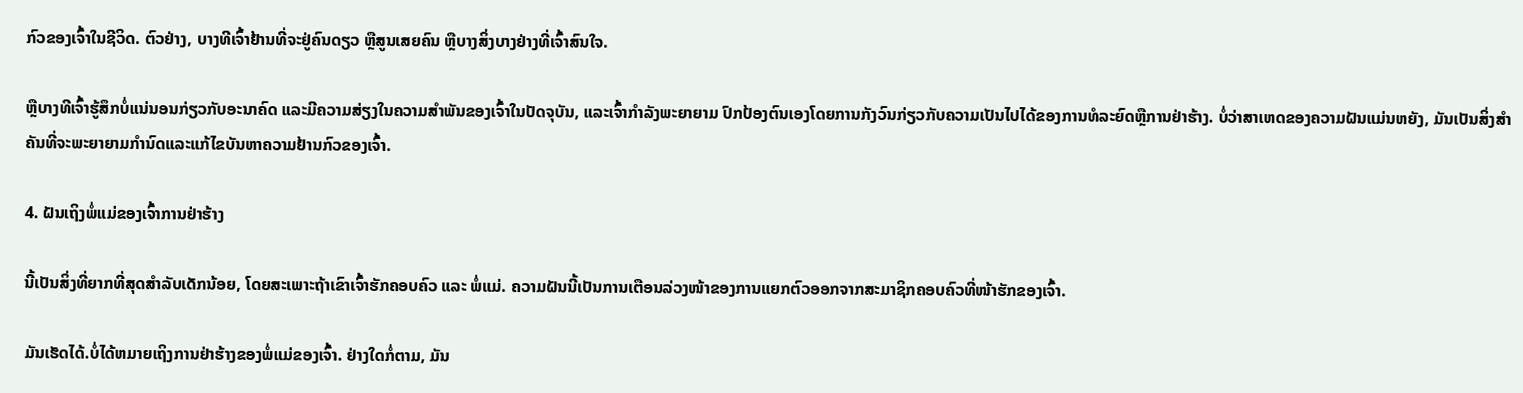ກົວຂອງເຈົ້າໃນຊີວິດ. ຕົວຢ່າງ, ບາງທີເຈົ້າຢ້ານທີ່ຈະຢູ່ຄົນດຽວ ຫຼືສູນເສຍຄົນ ຫຼືບາງສິ່ງບາງຢ່າງທີ່ເຈົ້າສົນໃຈ.

ຫຼືບາງທີເຈົ້າຮູ້ສຶກບໍ່ແນ່ນອນກ່ຽວກັບອະນາຄົດ ແລະມີຄວາມສ່ຽງໃນຄວາມສຳພັນຂອງເຈົ້າໃນປັດຈຸບັນ, ແລະເຈົ້າກຳລັງພະຍາຍາມ ປົກປ້ອງຕົນເອງໂດຍການກັງວົນກ່ຽວກັບຄວາມເປັນໄປໄດ້ຂອງການທໍລະຍົດຫຼືການຢ່າຮ້າງ. ບໍ່ວ່າສາເຫດຂອງຄວາມຝັນແມ່ນຫຍັງ, ມັນເປັນສິ່ງສໍາຄັນທີ່ຈະພະຍາຍາມກໍານົດແລະແກ້ໄຂບັນຫາຄວາມຢ້ານກົວຂອງເຈົ້າ.

4. ຝັນເຖິງພໍ່ແມ່ຂອງເຈົ້າການຢ່າຮ້າງ

ນີ້ເປັນສິ່ງທີ່ຍາກທີ່ສຸດສຳລັບເດັກນ້ອຍ, ໂດຍສະເພາະຖ້າເຂົາເຈົ້າຮັກຄອບຄົວ ແລະ ພໍ່ແມ່. ຄວາມຝັນນີ້ເປັນການເຕືອນລ່ວງໜ້າຂອງການແຍກຕົວອອກຈາກສະມາຊິກຄອບຄົວທີ່ໜ້າຮັກຂອງເຈົ້າ.

ມັນເຮັດໄດ້.ບໍ່ໄດ້ຫມາຍເຖິງການຢ່າຮ້າງຂອງພໍ່ແມ່ຂອງເຈົ້າ. ຢ່າງໃດກໍ່ຕາມ, ມັນ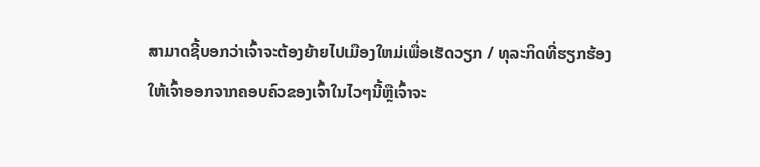ສາມາດຊີ້ບອກວ່າເຈົ້າຈະຕ້ອງຍ້າຍໄປເມືອງໃຫມ່ເພື່ອເຮັດວຽກ / ທຸລະກິດທີ່ຮຽກຮ້ອງໃຫ້ເຈົ້າອອກຈາກຄອບຄົວຂອງເຈົ້າໃນໄວໆນີ້ຫຼືເຈົ້າຈະ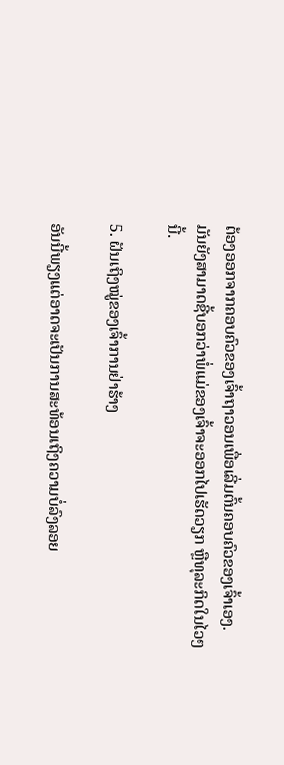ຕ້ອງອອກຈາກຄອບຄົວຂອງເຈົ້າຖາວອນເພື່ອເລີ່ມຕົ້ນຄອບຄົວຂອງເຈົ້າເອງ. ມັນຍັງສາມາດຊີ້ບອກວ່າພໍ່ແມ່ຂອງເຈົ້າຈະອອກໄປເຮັດວຽກ ຫຼືທຸລະກິດໃນໄວໆນີ້.

5. ຝັນເຖິງໝູ່ຂອງເຈົ້າການຢ່າຮ້າງ

ອັນນີ້ພຽງແຕ່ອາດຈະເປັນການສະທ້ອນເຖິງຄວາມບໍ່ລົງລອຍ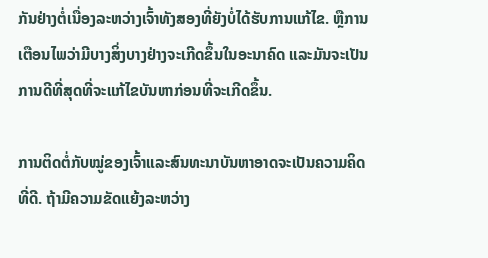ກັນຢ່າງຕໍ່ເນື່ອງລະຫວ່າງເຈົ້າທັງສອງທີ່ຍັງບໍ່ໄດ້ຮັບການແກ້ໄຂ. ຫຼືການເຕືອນໄພວ່າມີບາງສິ່ງບາງຢ່າງຈະເກີດຂຶ້ນໃນອະນາຄົດ ແລະມັນຈະເປັນການດີທີ່ສຸດທີ່ຈະແກ້ໄຂບັນຫາກ່ອນທີ່ຈະເກີດຂຶ້ນ.

ການຕິດຕໍ່ກັບໝູ່ຂອງເຈົ້າແລະສົນທະນາບັນຫາອາດຈະເປັນຄວາມຄິດທີ່ດີ. ຖ້າມີຄວາມຂັດແຍ້ງລະຫວ່າງ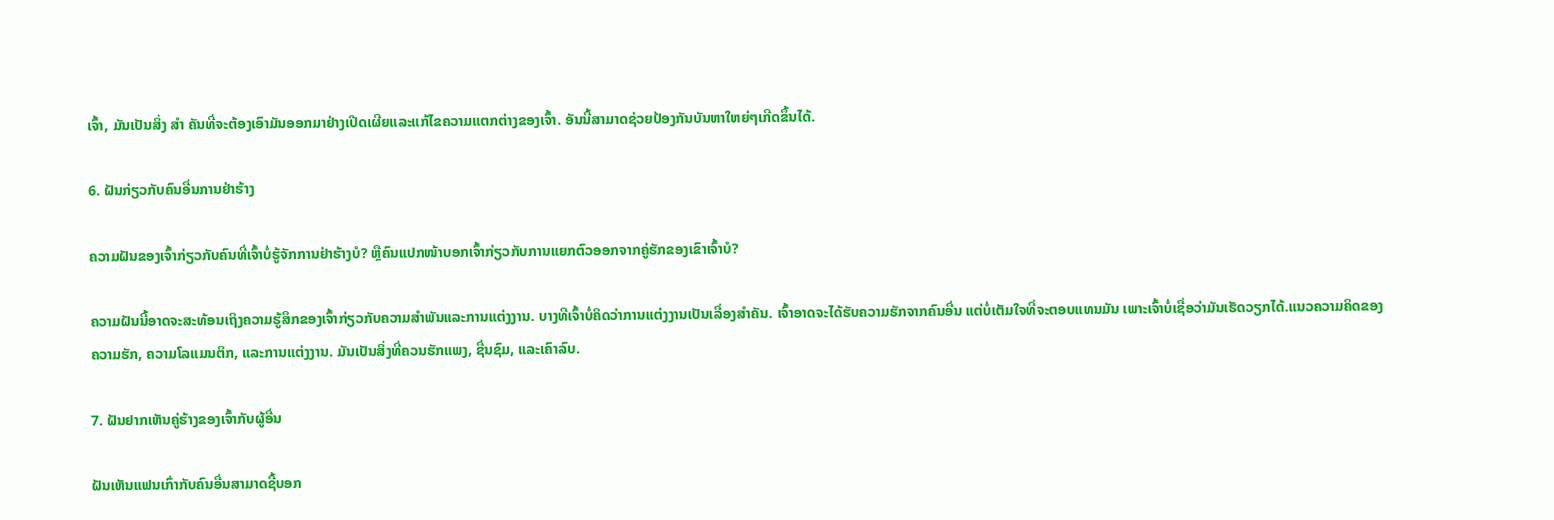ເຈົ້າ, ມັນເປັນສິ່ງ ສຳ ຄັນທີ່ຈະຕ້ອງເອົາມັນອອກມາຢ່າງເປີດເຜີຍແລະແກ້ໄຂຄວາມແຕກຕ່າງຂອງເຈົ້າ. ອັນນີ້ສາມາດຊ່ວຍປ້ອງກັນບັນຫາໃຫຍ່ໆເກີດຂຶ້ນໄດ້.

6. ຝັນກ່ຽວກັບຄົນອື່ນການຢ່າຮ້າງ

ຄວາມຝັນຂອງເຈົ້າກ່ຽວກັບຄົນທີ່ເຈົ້າບໍ່ຮູ້ຈັກການຢ່າຮ້າງບໍ? ຫຼືຄົນແປກໜ້າບອກເຈົ້າກ່ຽວກັບການແຍກຕົວອອກຈາກຄູ່ຮັກຂອງເຂົາເຈົ້າບໍ?

ຄວາມຝັນນີ້ອາດຈະສະທ້ອນເຖິງຄວາມຮູ້ສຶກຂອງເຈົ້າກ່ຽວກັບຄວາມສຳພັນແລະການແຕ່ງງານ. ບາງທີເຈົ້າບໍ່ຄິດວ່າການແຕ່ງງານເປັນເລື່ອງສຳຄັນ. ເຈົ້າອາດຈະໄດ້ຮັບຄວາມຮັກຈາກຄົນອື່ນ ແຕ່ບໍ່ເຕັມໃຈທີ່ຈະຕອບແທນມັນ ເພາະເຈົ້າບໍ່ເຊື່ອວ່າມັນເຮັດວຽກໄດ້.ແນວຄວາມຄິດຂອງຄວາມຮັກ, ຄວາມໂລແມນຕິກ, ແລະການແຕ່ງງານ. ມັນເປັນສິ່ງທີ່ຄວນຮັກແພງ, ຊື່ນຊົມ, ແລະເຄົາລົບ.

7. ຝັນຢາກເຫັນຄູ່ຮ້າງຂອງເຈົ້າກັບຜູ້ອື່ນ

ຝັນເຫັນແຟນເກົ່າກັບຄົນອື່ນສາມາດຊີ້ບອກ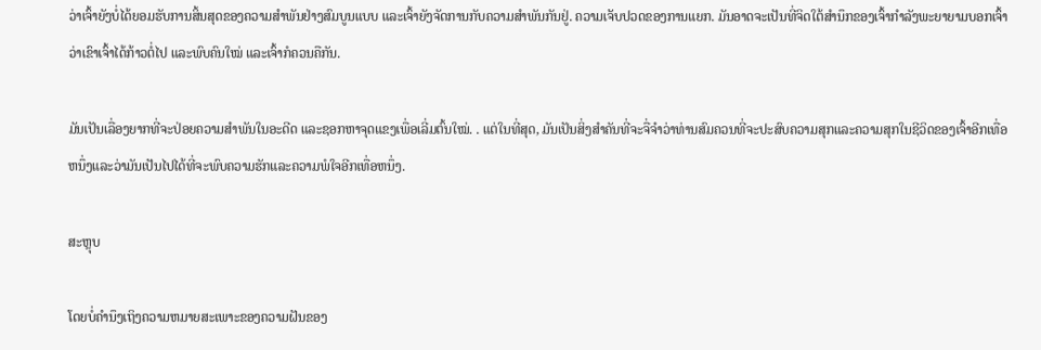ວ່າເຈົ້າຍັງບໍ່ໄດ້ຍອມຮັບການສິ້ນສຸດຂອງຄວາມສຳພັນຢ່າງສົມບູນແບບ ແລະເຈົ້າຍັງຈັດການກັບຄວາມສຳພັນກັນຢູ່. ຄວາມເຈັບປວດຂອງການແຍກ. ມັນອາດຈະເປັນທີ່ຈິດໃຕ້ສຳນຶກຂອງເຈົ້າກຳລັງພະຍາຍາມບອກເຈົ້າວ່າເຂົາເຈົ້າໄດ້ກ້າວຕໍ່ໄປ ແລະພົບຄົນໃໝ່ ແລະເຈົ້າກໍຄວນຄືກັນ.

ມັນເປັນເລື່ອງຍາກທີ່ຈະປ່ອຍຄວາມສຳພັນໃນອະດີດ ແລະຊອກຫາຈຸດແຂງເພື່ອເລີ່ມຕົ້ນໃໝ່. . ແຕ່ໃນທີ່ສຸດ, ມັນເປັນສິ່ງສໍາຄັນທີ່ຈະຈື່ຈໍາວ່າທ່ານສົມຄວນທີ່ຈະປະສົບຄວາມສຸກແລະຄວາມສຸກໃນຊີວິດຂອງເຈົ້າອີກເທື່ອຫນຶ່ງແລະວ່າມັນເປັນໄປໄດ້ທີ່ຈະພົບຄວາມຮັກແລະຄວາມພໍໃຈອີກເທື່ອຫນຶ່ງ.

ສະຫຼຸບ

ໂດຍບໍ່ຄໍານຶງເຖິງຄວາມຫມາຍສະເພາະຂອງຄວາມຝັນຂອງ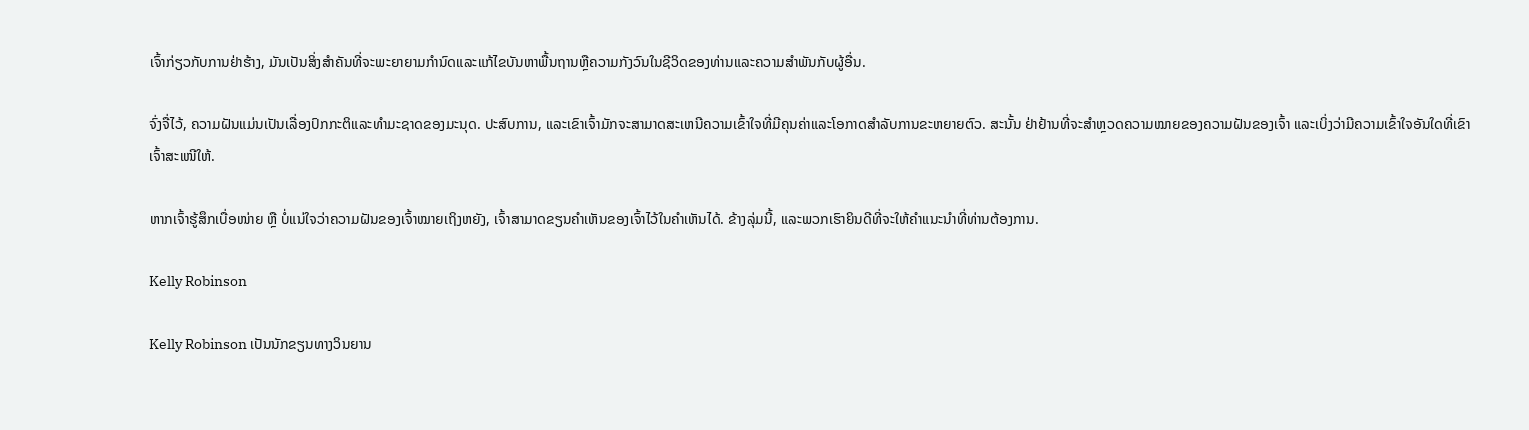ເຈົ້າກ່ຽວກັບການຢ່າຮ້າງ, ມັນເປັນສິ່ງສໍາຄັນທີ່ຈະພະຍາຍາມກໍານົດແລະແກ້ໄຂບັນຫາພື້ນຖານຫຼືຄວາມກັງວົນໃນຊີວິດຂອງທ່ານແລະຄວາມສໍາພັນກັບຜູ້ອື່ນ.

ຈົ່ງຈື່ໄວ້, ຄວາມຝັນແມ່ນເປັນເລື່ອງປົກກະຕິແລະທໍາມະຊາດຂອງມະນຸດ. ປະສົບການ, ແລະເຂົາເຈົ້າມັກຈະສາມາດສະເຫນີຄວາມເຂົ້າໃຈທີ່ມີຄຸນຄ່າແລະໂອກາດສໍາລັບການຂະຫຍາຍຕົວ. ສະນັ້ນ ຢ່າຢ້ານທີ່ຈະສຳຫຼວດຄວາມໝາຍຂອງຄວາມຝັນຂອງເຈົ້າ ແລະເບິ່ງວ່າມີຄວາມເຂົ້າໃຈອັນໃດທີ່ເຂົາເຈົ້າສະເໜີໃຫ້.

ຫາກເຈົ້າຮູ້ສຶກເບື່ອໜ່າຍ ຫຼື ບໍ່ແນ່ໃຈວ່າຄວາມຝັນຂອງເຈົ້າໝາຍເຖິງຫຍັງ, ເຈົ້າສາມາດຂຽນຄຳເຫັນຂອງເຈົ້າໄວ້ໃນຄຳເຫັນໄດ້. ຂ້າງລຸ່ມນີ້, ແລະພວກເຮົາຍິນດີທີ່ຈະໃຫ້ຄໍາແນະນໍາທີ່ທ່ານຕ້ອງການ.

Kelly Robinson

Kelly Robinson ເປັນນັກຂຽນທາງວິນຍານ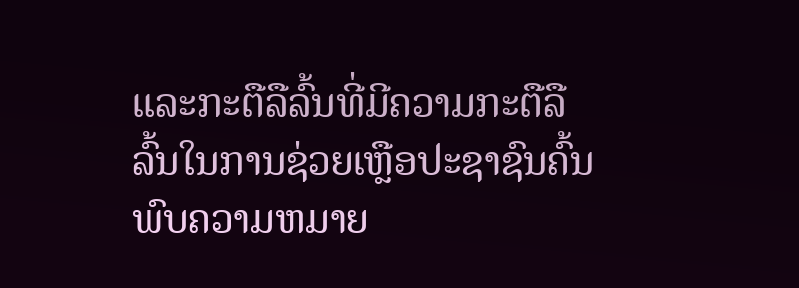ແລະກະຕືລືລົ້ນທີ່ມີຄວາມກະຕືລືລົ້ນໃນການຊ່ວຍເຫຼືອປະຊາຊົນຄົ້ນພົບຄວາມຫມາຍ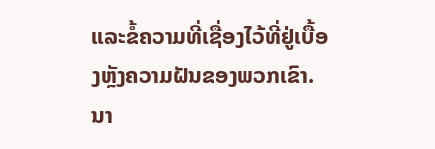ແລະຂໍ້ຄວາມທີ່ເຊື່ອງໄວ້ທີ່ຢູ່ເບື້ອງຫຼັງຄວາມຝັນຂອງພວກເຂົາ. ນາ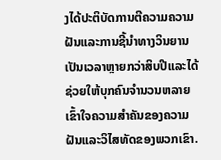ງໄດ້ປະຕິບັດການຕີຄວາມຄວາມຝັນແລະການຊີ້ນໍາທາງວິນຍານເປັນເວລາຫຼາຍກວ່າສິບປີແລະໄດ້ຊ່ວຍໃຫ້ບຸກຄົນຈໍານວນຫລາຍເຂົ້າໃຈຄວາມສໍາຄັນຂອງຄວາມຝັນແລະວິໄສທັດຂອງພວກເຂົາ.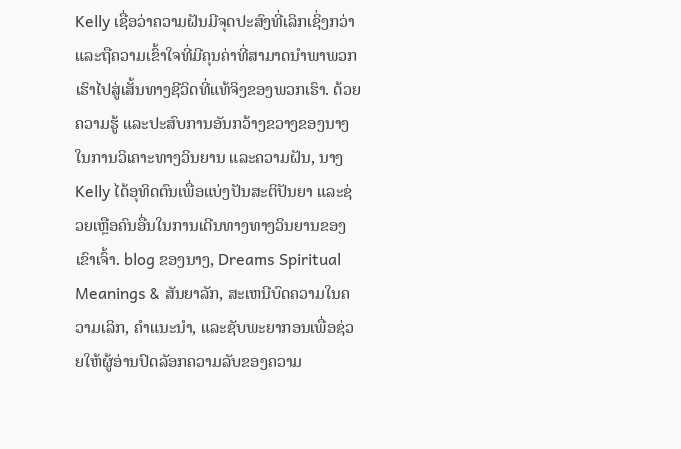Kelly ເຊື່ອວ່າຄວາມຝັນມີຈຸດປະສົງທີ່ເລິກເຊິ່ງກວ່າແລະຖືຄວາມເຂົ້າໃຈທີ່ມີຄຸນຄ່າທີ່ສາມາດນໍາພາພວກເຮົາໄປສູ່ເສັ້ນທາງຊີວິດທີ່ແທ້ຈິງຂອງພວກເຮົາ. ດ້ວຍຄວາມຮູ້ ແລະປະສົບການອັນກວ້າງຂວາງຂອງນາງໃນການວິເຄາະທາງວິນຍານ ແລະຄວາມຝັນ, ນາງ Kelly ໄດ້ອຸທິດຕົນເພື່ອແບ່ງປັນສະຕິປັນຍາ ແລະຊ່ວຍເຫຼືອຄົນອື່ນໃນການເດີນທາງທາງວິນຍານຂອງເຂົາເຈົ້າ. blog ຂອງນາງ, Dreams Spiritual Meanings & ສັນຍາລັກ, ສະເຫນີບົດຄວາມໃນຄວາມເລິກ, ຄໍາແນະນໍາ, ແລະຊັບພະຍາກອນເພື່ອຊ່ວຍໃຫ້ຜູ້ອ່ານປົດລັອກຄວາມລັບຂອງຄວາມ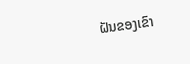ຝັນຂອງເຂົາ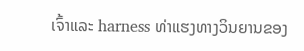ເຈົ້າແລະ harness ທ່າແຮງທາງວິນຍານຂອງ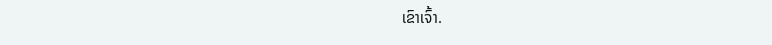ເຂົາເຈົ້າ.